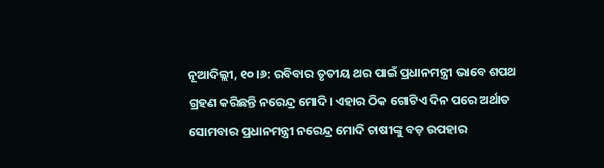ନୂଆଦିଲ୍ଲୀ, ୧୦।୬: ରବିବାର ତୃତୀୟ ଥର ପାଇଁ ପ୍ରଧାନମନ୍ତ୍ରୀ ଭାବେ ଶପଥ ଗ୍ରହଣ କରିଛନ୍ତି ନରେନ୍ଦ୍ର ମୋଦି। ଏହାର ଠିକ ଗୋଟିଏ ଦିନ ପରେ ଅର୍ଥାତ ସୋମବାର ପ୍ରଧାନମନ୍ତ୍ରୀ ନରେନ୍ଦ୍ର ମୋଦି ଚାଷୀଙ୍କୁ ବଡ଼ ଉପହାର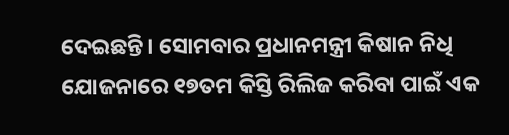ଦେଇଛନ୍ତି। ସୋମବାର ପ୍ରଧାନମନ୍ତ୍ରୀ କିଷାନ ନିଧି ଯୋଜନାରେ ୧୭ତମ କିସ୍ତି ରିଲିଜ କରିବା ପାଇଁ ଏକ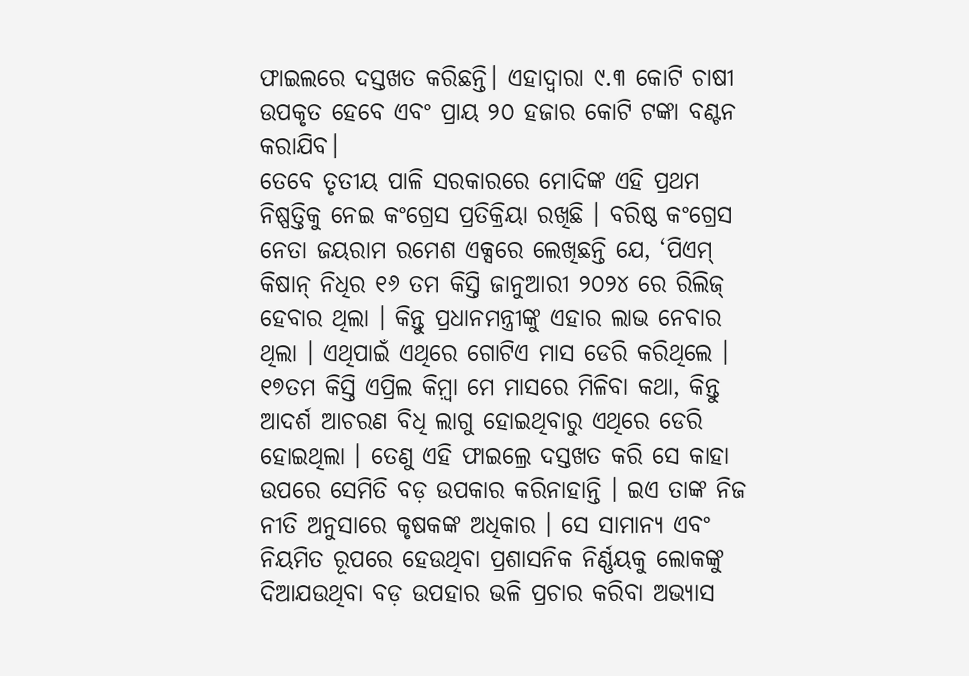ଫାଇଲରେ ଦସ୍ତଖତ କରିଛନ୍ତି। ଏହାଦ୍ୱାରା ୯.୩ କୋଟି ଚାଷୀ ଉପକୃତ ହେବେ ଏବଂ ପ୍ରାୟ ୨୦ ହଜାର କୋଟି ଟଙ୍କା ବଣ୍ଟନ କରାଯିବ।
ତେବେ ତୃତୀୟ ପାଳି ସରକାରରେ ମୋଦିଙ୍କ ଏହି ପ୍ରଥମ ନିଷ୍ପତ୍ତିକୁ ନେଇ କଂଗ୍ରେସ ପ୍ରତିକ୍ରିୟା ରଖିଛି । ବରିଷ୍ଠ କଂଗ୍ରେସ ନେତା ଜୟରାମ ରମେଶ ଏକ୍ସରେ ଲେଖିଛନ୍ତି ଯେ, ‘ପିଏମ୍ କିଷାନ୍ ନିଧିର ୧୬ ତମ କିସ୍ତି ଜାନୁଆରୀ ୨୦୨୪ ରେ ରିଲିଜ୍ ହେବାର ଥିଲା । କିନ୍ତୁ ପ୍ରଧାନମନ୍ତ୍ରୀଙ୍କୁ ଏହାର ଲାଭ ନେବାର ଥିଲା । ଏଥିପାଇଁ ଏଥିରେ ଗୋଟିଏ ମାସ ଡେରି କରିଥିଲେ । ୧୭ତମ କିସ୍ତି ଏପ୍ରିଲ କିମ଼୍ବା ମେ ମାସରେ ମିଳିବା କଥା, କିନ୍ତୁ ଆଦର୍ଶ ଆଚରଣ ବିଧି ଲାଗୁ ହୋଇଥିବାରୁ ଏଥିରେ ଡେରି ହୋଇଥିଲା । ତେଣୁ ଏହି ଫାଇଲ୍ରେ ଦସ୍ତଖତ କରି ସେ କାହା ଉପରେ ସେମିତି ବଡ଼ ଉପକାର କରିନାହାନ୍ତି । ଇଏ ତାଙ୍କ ନିଜ ନୀତି ଅନୁସାରେ କୃଷକଙ୍କ ଅଧିକାର । ସେ ସାମାନ୍ୟ ଏବଂ ନିୟମିତ ରୂପରେ ହେଉଥିବା ପ୍ରଶାସନିକ ନିର୍ଣ୍ଣୟକୁ ଲୋକଙ୍କୁ ଦିଆଯଉଥିବା ବଡ଼ ଉପହାର ଭଳି ପ୍ରଚାର କରିବା ଅଭ୍ୟାସ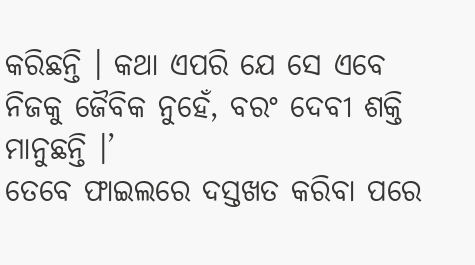କରିଛନ୍ତି । କଥା ଏପରି ଯେ ସେ ଏବେ ନିଜକୁ ଜୈବିକ ନୁହେଁ, ବରଂ ଦେବୀ ଶକ୍ତି ମାନୁଛନ୍ତି ।’
ତେବେ ଫାଇଲରେ ଦସ୍ତଖତ କରିବା ପରେ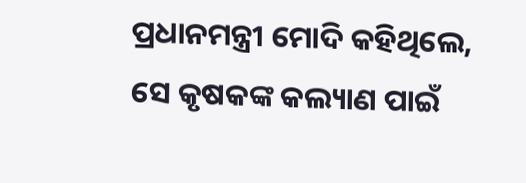ପ୍ରଧାନମନ୍ତ୍ରୀ ମୋଦି କହିଥିଲେ, ସେ କୃଷକଙ୍କ କଲ୍ୟାଣ ପାଇଁ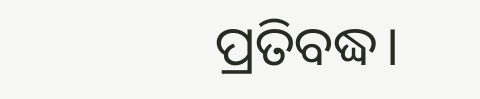ପ୍ରତିବଦ୍ଧ।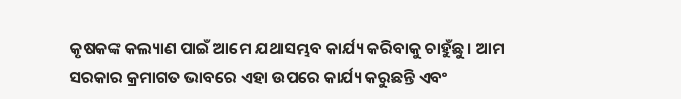କୃଷକଙ୍କ କଲ୍ୟାଣ ପାଇଁ ଆମେ ଯଥାସମ୍ଭବ କାର୍ଯ୍ୟ କରିବାକୁ ଚାହୁଁଛୁ। ଆମ ସରକାର କ୍ରମାଗତ ଭାବରେ ଏହା ଉପରେ କାର୍ଯ୍ୟ କରୁଛନ୍ତି ଏବଂ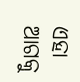ଏହା ଆଗକୁ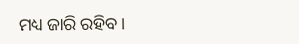ମଧ୍ୟ ଜାରି ରହିବ।